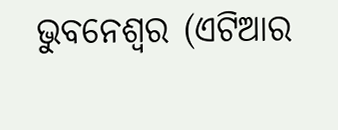ଭୁବନେଶ୍ୱର (ଏଟିଆର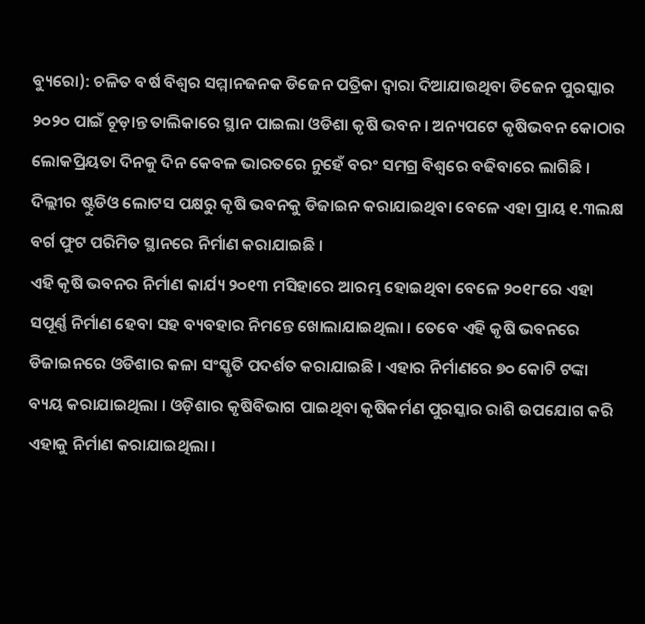ବ୍ୟୁରୋ): ଚଳିତ ବର୍ଷ ବିଶ୍ୱର ସମ୍ମାନଜନକ ଡିଜେନ ପତ୍ରିକା ଦ୍ୱାରା ଦିଆଯାଉଥିବା ଡିଜେନ ପୁରସ୍କାର ୨୦୨୦ ପାଇଁ ଚୂଡ଼ାନ୍ତ ତାଲିକାରେ ସ୍ଥାନ ପାଇଲା ଓଡିଶା କୃଷି ଭବନ । ଅନ୍ୟପଟେ କୃଷିଭବନ କୋଠାର ଲୋକପ୍ରିୟତା ଦିନକୁ ଦିନ କେବଳ ଭାରତରେ ନୁହେଁ ବରଂ ସମଗ୍ର ବିଶ୍ୱରେ ବଢିବାରେ ଲାଗିଛି । ଦିଲ୍ଲୀର ଷ୍ଟୁଡିଓ ଲୋଟସ ପକ୍ଷରୁ କୃଷି ଭବନକୁ ଡିଜାଇନ କରାଯାଇଥିବା ବେଳେ ଏହା ପ୍ରାୟ ୧.୩ଲକ୍ଷ ବର୍ଗ ଫୁଟ ପରିମିତ ସ୍ଥାନରେ ନିର୍ମାଣ କରାଯାଇଛି ।
ଏହି କୃଷି ଭବନର ନିର୍ମାଣ କାର୍ଯ୍ୟ ୨୦୧୩ ମସିହାରେ ଆରମ୍ଭ ହୋଇଥିବା ବେଳେ ୨୦୧୮ରେ ଏହା ସପୂର୍ଣ୍ଣ ନିର୍ମାଣ ହେବା ସହ ବ୍ୟବହାର ନିମନ୍ତେ ଖୋଲାଯାଇଥିଲା । ତେବେ ଏହି କୃଷି ଭବନରେ ଡିଜାଇନରେ ଓଡିଶାର କଳା ସଂସ୍କୃତି ପଦର୍ଶତ କରାଯାଇଛି । ଏହାର ନିର୍ମାଣରେ ୭୦ କୋଟି ଟଙ୍କା ବ୍ୟୟ କରାଯାଇଥିଲା । ଓଡ଼ିଶାର କୃଷିବିଭାଗ ପାଇଥିବା କୃଷିକର୍ମଣ ପୁରସ୍କାର ରାଶି ଉପଯୋଗ କରି ଏହାକୁ ନିର୍ମାଣ କରାଯାଇଥିଲା ।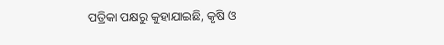ପତ୍ରିକା ପକ୍ଷରୁ କୁହାଯାଇଛି, କୃଷି ଓ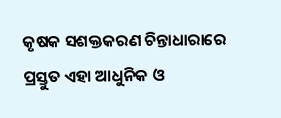କୃଷକ ସଶକ୍ତକରଣ ଚିନ୍ତାଧାରାରେ ପ୍ରସ୍ତୁତ ଏହା ଆଧୁନିକ ଓ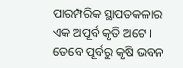ପାରମ୍ପରିକ ସ୍ଥାପତକଳାର ଏକ ଅପୂର୍ବ କୃତି ଅଟେ । ତେବେ ପୂର୍ବରୁ କୃଷି ଭବନ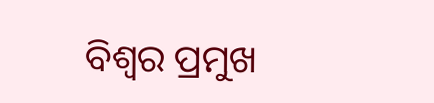ବିଶ୍ୱର ପ୍ରମୁଖ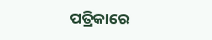ପତ୍ରିକାରେ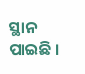ସ୍ଥାନ ପାଇଛି ।